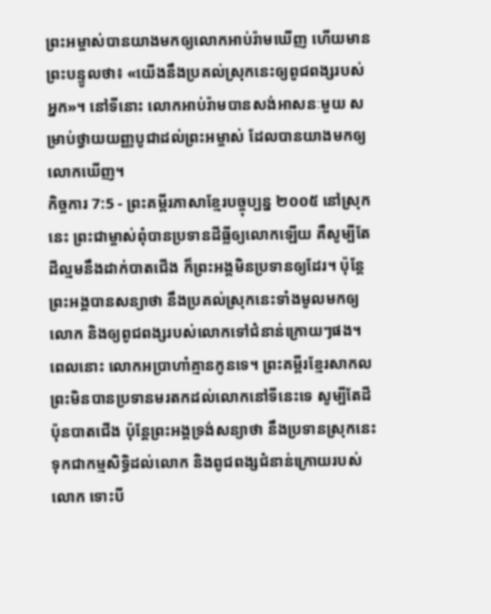ព្រះអម្ចាស់បានយាងមកឲ្យលោកអាប់រ៉ាមឃើញ ហើយមានព្រះបន្ទូលថា៖ «យើងនឹងប្រគល់ស្រុកនេះឲ្យពូជពង្សរបស់អ្នក»។ នៅទីនោះ លោកអាប់រ៉ាមបានសង់អាសនៈមួយ សម្រាប់ថ្វាយយញ្ញបូជាដល់ព្រះអម្ចាស់ ដែលបានយាងមកឲ្យលោកឃើញ។
កិច្ចការ 7:5 - ព្រះគម្ពីរភាសាខ្មែរបច្ចុប្បន្ន ២០០៥ នៅស្រុកនេះ ព្រះជាម្ចាស់ពុំបានប្រទានដីធ្លីឲ្យលោកឡើយ គឺសូម្បីតែដីល្មមនឹងដាក់បាតជើង ក៏ព្រះអង្គមិនប្រទានឲ្យដែរ។ ប៉ុន្តែ ព្រះអង្គបានសន្យាថា នឹងប្រគល់ស្រុកនេះទាំងមូលមកឲ្យលោក និងឲ្យពូជពង្សរបស់លោកទៅជំនាន់ក្រោយៗផង។ ពេលនោះ លោកអប្រាហាំគ្មានកូនទេ។ ព្រះគម្ពីរខ្មែរសាកល ព្រះមិនបានប្រទានមរតកដល់លោកនៅទីនេះទេ សូម្បីតែដីប៉ុនបាតជើង ប៉ុន្តែព្រះអង្គទ្រង់សន្យាថា នឹងប្រទានស្រុកនេះទុកជាកម្មសិទ្ធិដល់លោក និងពូជពង្សជំនាន់ក្រោយរបស់លោក ទោះបី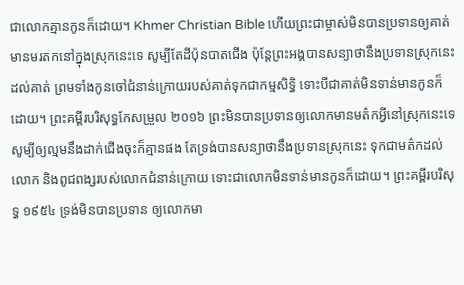ជាលោកគ្មានកូនក៏ដោយ។ Khmer Christian Bible ហើយព្រះជាម្ចាស់មិនបានប្រទានឲ្យគាត់មានមរតកនៅក្នុងស្រុកនេះទេ សូម្បីតែដីប៉ុនបាតជើង ប៉ុន្ដែព្រះអង្គបានសន្យាថានឹងប្រទានស្រុកនេះដល់គាត់ ព្រមទាំងកូនចៅជំនាន់ក្រោយរបស់គាត់ទុកជាកម្មសិទ្ធិ ទោះបីជាគាត់មិនទាន់មានកូនក៏ដោយ។ ព្រះគម្ពីរបរិសុទ្ធកែសម្រួល ២០១៦ ព្រះមិនបានប្រទានឲ្យលោកមានមត៌កអ្វីនៅស្រុកនេះទេ សូម្បីឲ្យល្មមនឹងដាក់ជើងចុះក៏គ្មានផង តែទ្រង់បានសន្យាថានឹងប្រទានស្រុកនេះ ទុកជាមត៌កដល់លោក និងពូជពង្សរបស់លោកជំនាន់ក្រោយ ទោះជាលោកមិនទាន់មានកូនក៏ដោយ។ ព្រះគម្ពីរបរិសុទ្ធ ១៩៥៤ ទ្រង់មិនបានប្រទាន ឲ្យលោកមា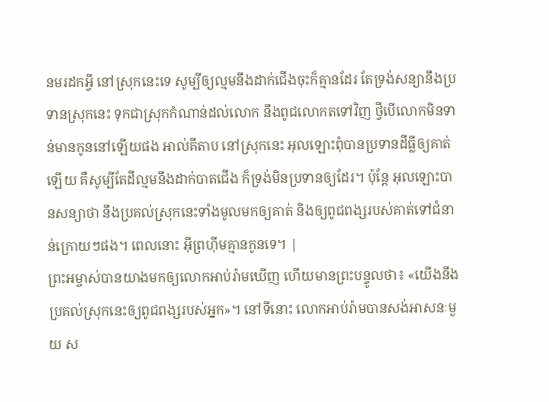នមរដកអ្វី នៅស្រុកនេះទេ សូម្បីឲ្យល្មមនឹងដាក់ជើងចុះក៏គ្មានដែរ តែទ្រង់សន្យានឹងប្រទានស្រុកនេះ ទុកជាស្រុកកំណាន់ដល់លោក នឹងពូជលោកតទៅវិញ ថ្វីបើលោកមិនទាន់មានកូននៅឡើយផង អាល់គីតាប នៅស្រុកនេះ អុលឡោះពុំបានប្រទានដីធ្លីឲ្យគាត់ឡើយ គឺសូម្បីតែដីល្មមនឹងដាក់បាតជើង ក៏ទ្រង់មិនប្រទានឲ្យដែរ។ ប៉ុន្ដែ អុលឡោះបានសន្យាថា នឹងប្រគល់ស្រុកនេះទាំងមូលមកឲ្យគាត់ និងឲ្យពូជពង្សរបស់គាត់ទៅជំនាន់ក្រោយៗផង។ ពេលនោះ អ៊ីព្រហ៊ីមគ្មានកូនទេ។ |
ព្រះអម្ចាស់បានយាងមកឲ្យលោកអាប់រ៉ាមឃើញ ហើយមានព្រះបន្ទូលថា៖ «យើងនឹងប្រគល់ស្រុកនេះឲ្យពូជពង្សរបស់អ្នក»។ នៅទីនោះ លោកអាប់រ៉ាមបានសង់អាសនៈមួយ ស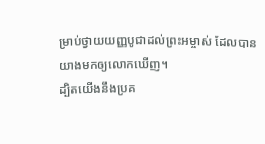ម្រាប់ថ្វាយយញ្ញបូជាដល់ព្រះអម្ចាស់ ដែលបានយាងមកឲ្យលោកឃើញ។
ដ្បិតយើងនឹងប្រគ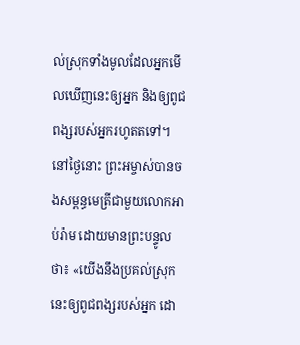ល់ស្រុកទាំងមូលដែលអ្នកមើលឃើញនេះឲ្យអ្នក និងឲ្យពូជពង្សរបស់អ្នករហូតតទៅ។
នៅថ្ងៃនោះ ព្រះអម្ចាស់បានចងសម្ពន្ធមេត្រីជាមួយលោកអាប់រ៉ាម ដោយមានព្រះបន្ទូលថា៖ «យើងនឹងប្រគល់ស្រុកនេះឲ្យពូជពង្សរបស់អ្នក ដោ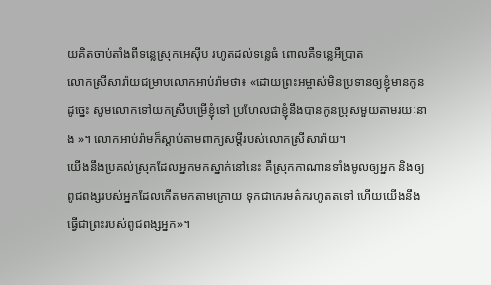យគិតចាប់តាំងពីទន្លេស្រុកអេស៊ីប រហូតដល់ទន្លេធំ ពោលគឺទន្លេអឺប្រាត
លោកស្រីសារ៉ាយជម្រាបលោកអាប់រ៉ាមថា៖ «ដោយព្រះអម្ចាស់មិនប្រទានឲ្យខ្ញុំមានកូន ដូច្នេះ សូមលោកទៅយកស្រីបម្រើខ្ញុំទៅ ប្រហែលជាខ្ញុំនឹងបានកូនប្រុសមួយតាមរយៈនាង »។ លោកអាប់រ៉ាមក៏ស្ដាប់តាមពាក្យសម្ដីរបស់លោកស្រីសារ៉ាយ។
យើងនឹងប្រគល់ស្រុកដែលអ្នកមកស្នាក់នៅនេះ គឺស្រុកកាណានទាំងមូលឲ្យអ្នក និងឲ្យពូជពង្សរបស់អ្នកដែលកើតមកតាមក្រោយ ទុកជាកេរមត៌ករហូតតទៅ ហើយយើងនឹងធ្វើជាព្រះរបស់ពូជពង្សអ្នក»។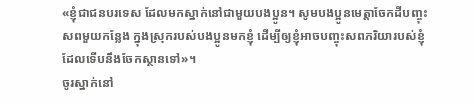«ខ្ញុំជាជនបរទេស ដែលមកស្នាក់នៅជាមួយបងប្អូន។ សូមបងប្អូនមេត្តាចែកដីបញ្ចុះសពមួយកន្លែង ក្នុងស្រុករបស់បងប្អូនមកខ្ញុំ ដើម្បីឲ្យខ្ញុំអាចបញ្ចុះសពភរិយារបស់ខ្ញុំ ដែលទើបនឹងចែកស្ថានទៅ»។
ចូរស្នាក់នៅ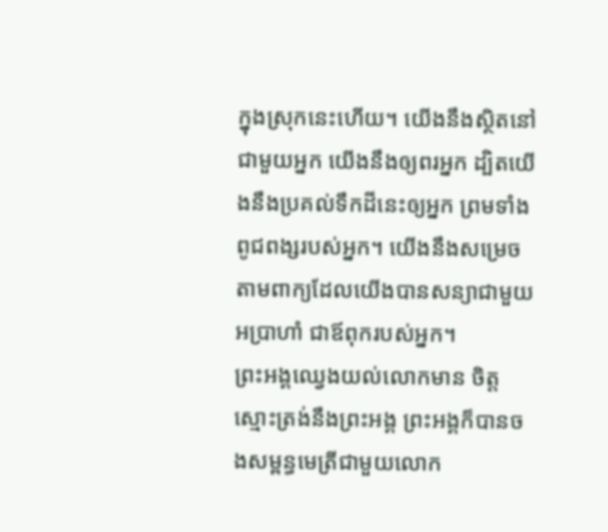ក្នុងស្រុកនេះហើយ។ យើងនឹងស្ថិតនៅជាមួយអ្នក យើងនឹងឲ្យពរអ្នក ដ្បិតយើងនឹងប្រគល់ទឹកដីនេះឲ្យអ្នក ព្រមទាំងពូជពង្សរបស់អ្នក។ យើងនឹងសម្រេចតាមពាក្យដែលយើងបានសន្យាជាមួយអប្រាហាំ ជាឪពុករបស់អ្នក។
ព្រះអង្គឈ្វេងយល់លោកមាន ចិត្តស្មោះត្រង់នឹងព្រះអង្គ ព្រះអង្គក៏បានចងសម្ពន្ធមេត្រីជាមួយលោក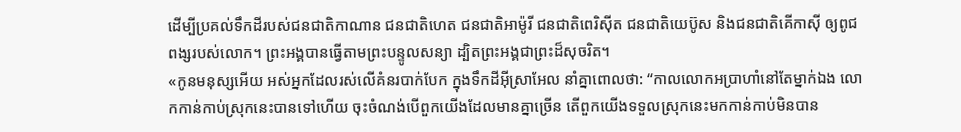ដើម្បីប្រគល់ទឹកដីរបស់ជនជាតិកាណាន ជនជាតិហេត ជនជាតិអាម៉ូរី ជនជាតិពេរិស៊ីត ជនជាតិយេប៊ូស និងជនជាតិគើកាស៊ី ឲ្យពូជពង្សរបស់លោក។ ព្រះអង្គបានធ្វើតាមព្រះបន្ទូលសន្យា ដ្បិតព្រះអង្គជាព្រះដ៏សុចរិត។
«កូនមនុស្សអើយ អស់អ្នកដែលរស់លើគំនរបាក់បែក ក្នុងទឹកដីអ៊ីស្រាអែល នាំគ្នាពោលថា: “កាលលោកអប្រាហាំនៅតែម្នាក់ឯង លោកកាន់កាប់ស្រុកនេះបានទៅហើយ ចុះចំណង់បើពួកយើងដែលមានគ្នាច្រើន តើពួកយើងទទួលស្រុកនេះមកកាន់កាប់មិនបាន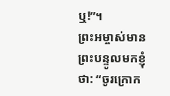ឬ!”។
ព្រះអម្ចាស់មានព្រះបន្ទូលមកខ្ញុំថា: “ចូរក្រោក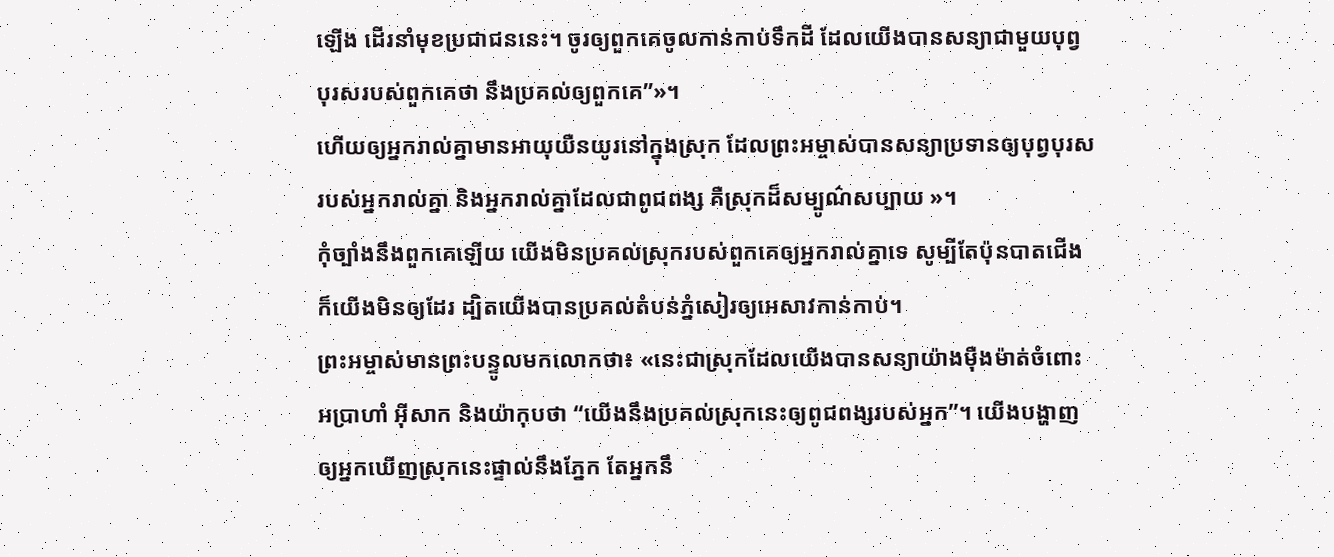ឡើង ដើរនាំមុខប្រជាជននេះ។ ចូរឲ្យពួកគេចូលកាន់កាប់ទឹកដី ដែលយើងបានសន្យាជាមួយបុព្វបុរសរបស់ពួកគេថា នឹងប្រគល់ឲ្យពួកគេ”»។
ហើយឲ្យអ្នករាល់គ្នាមានអាយុយឺនយូរនៅក្នុងស្រុក ដែលព្រះអម្ចាស់បានសន្យាប្រទានឲ្យបុព្វបុរសរបស់អ្នករាល់គ្នា និងអ្នករាល់គ្នាដែលជាពូជពង្ស គឺស្រុកដ៏សម្បូណ៌សប្បាយ »។
កុំច្បាំងនឹងពួកគេឡើយ យើងមិនប្រគល់ស្រុករបស់ពួកគេឲ្យអ្នករាល់គ្នាទេ សូម្បីតែប៉ុនបាតជើងក៏យើងមិនឲ្យដែរ ដ្បិតយើងបានប្រគល់តំបន់ភ្នំសៀរឲ្យអេសាវកាន់កាប់។
ព្រះអម្ចាស់មានព្រះបន្ទូលមកលោកថា៖ «នេះជាស្រុកដែលយើងបានសន្យាយ៉ាងម៉ឺងម៉ាត់ចំពោះអប្រាហាំ អ៊ីសាក និងយ៉ាកុបថា “យើងនឹងប្រគល់ស្រុកនេះឲ្យពូជពង្សរបស់អ្នក”។ យើងបង្ហាញឲ្យអ្នកឃើញស្រុកនេះផ្ទាល់នឹងភ្នែក តែអ្នកនឹ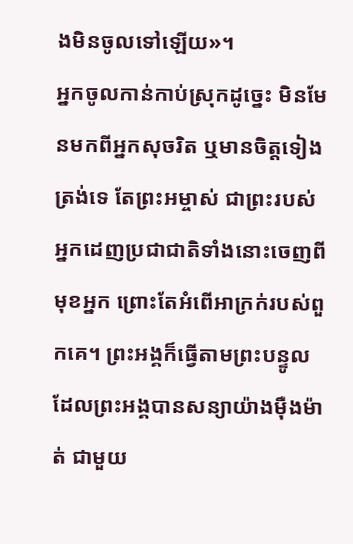ងមិនចូលទៅឡើយ»។
អ្នកចូលកាន់កាប់ស្រុកដូច្នេះ មិនមែនមកពីអ្នកសុចរិត ឬមានចិត្តទៀងត្រង់ទេ តែព្រះអម្ចាស់ ជាព្រះរបស់អ្នកដេញប្រជាជាតិទាំងនោះចេញពីមុខអ្នក ព្រោះតែអំពើអាក្រក់របស់ពួកគេ។ ព្រះអង្គក៏ធ្វើតាមព្រះបន្ទូល ដែលព្រះអង្គបានសន្យាយ៉ាងម៉ឺងម៉ាត់ ជាមួយ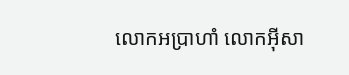លោកអប្រាហាំ លោកអ៊ីសា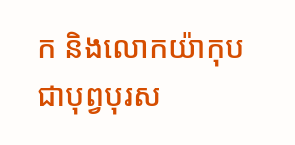ក និងលោកយ៉ាកុប ជាបុព្វបុរស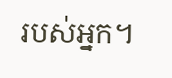របស់អ្នក។